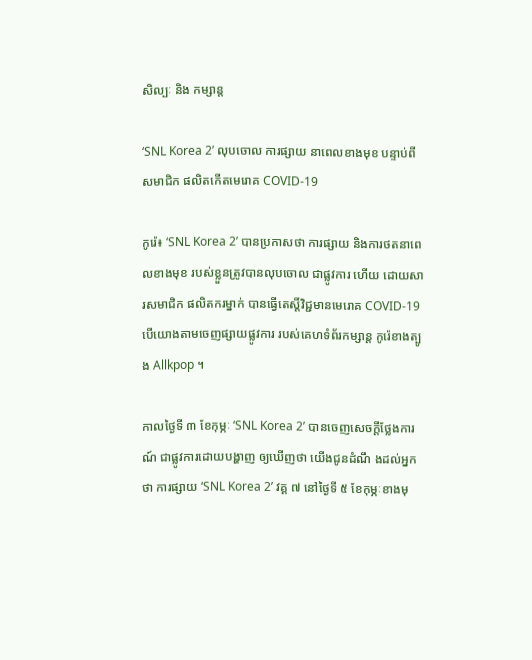សិល្បៈ និង កម្សាន្ត

‘SNL Korea 2’ លុបចោល ការផ្សាយ នាពេលខាងមុខ បន្ទាប់ពីសមាជិក ផលិតកើតមេរោគ COVID-19

កូរ៉េ៖ ‘SNL Korea 2’ បានប្រកាសថា ការផ្សាយ និងការថតនាពេលខាងមុខ របស់ខ្លួនត្រូវបានលុបចោល ជាផ្លូវការ ហើយ ដោយសារសមាជិក ផលិតករម្នាក់ បានធ្វើតេស្តិ៍វិជ្ជមានមេរោគ COVID-19 បើយោងតាមចេញផ្សាយផ្លូវការ របស់គេហទំព័រកម្សាន្ត កូរ៉េខាងត្បូង Allkpop ។

កាលថ្ងៃទី ៣ ខែកុម្ភៈ ‘SNL Korea 2’ បានចេញសេចក្តីថ្លែងការណ៍ ជាផ្លូវការដោយបង្ហាញ ឲ្យឃើញថា យើងជូនដំណឹ ងដល់អ្នកថា ការផ្សាយ ‘SNL Korea 2’ វគ្គ ៧ នៅថ្ងៃទី ៥ ខែកុម្ភៈខាងមុ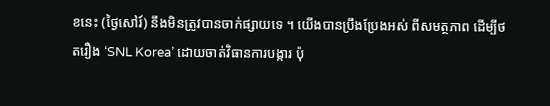ខនេះ (ថ្ងៃសៅរ៍) នឹងមិនត្រូវបានចាក់ផ្សាយទេ ។ យើងបានប្រឹងប្រែងអស់ ពីសមត្ថភាព ដើម្បីថតរឿង ‘SNL Korea’ ដោយចាត់វិធានការបង្ការ ប៉ុ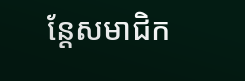ន្តែសមាជិក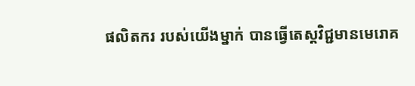ផលិតករ របស់យើងម្នាក់ បានធ្វើតេស្តវិជ្ជមានមេរោគ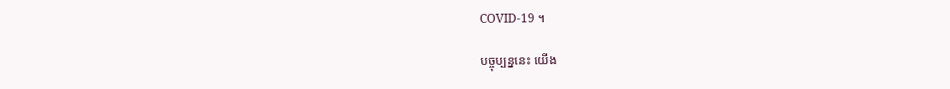COVID-19 ។

បច្ចុប្បន្ននេះ យើង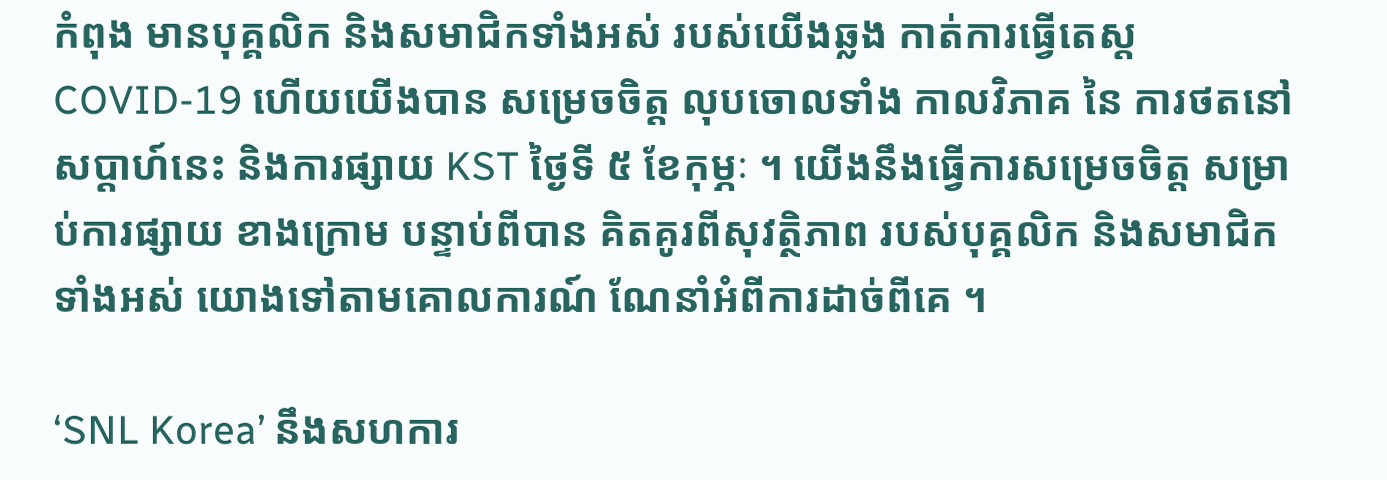កំពុង មានបុគ្គលិក និងសមាជិកទាំងអស់ របស់យើងឆ្លង កាត់ការធ្វើតេស្ត COVID-19 ហើយយើងបាន សម្រេចចិត្ត លុបចោលទាំង កាលវិភាគ នៃ ការថតនៅសប្តាហ៍នេះ និងការផ្សាយ KST ថ្ងៃទី ៥ ខែកុម្ភៈ ។ យើងនឹងធ្វើការសម្រេចចិត្ត សម្រាប់ការផ្សាយ ខាងក្រោម បន្ទាប់ពីបាន គិតគូរពីសុវត្ថិភាព របស់បុគ្គលិក និងសមាជិកទាំងអស់ យោងទៅតាមគោលការណ៍ ណែនាំអំពីការដាច់ពីគេ ។

‘SNL Korea’ នឹងសហការ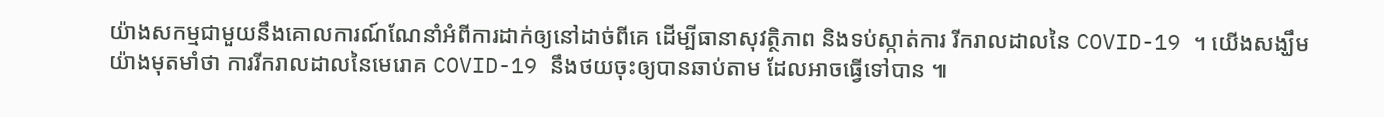យ៉ាងសកម្មជាមួយនឹងគោលការណ៍ណែនាំអំពីការដាក់ឲ្យនៅដាច់ពីគេ ដើម្បីធានាសុវត្ថិភាព និងទប់ស្កាត់ការ រីករាលដាលនៃ COVID-19 ។ យើងសង្ឃឹមយ៉ាងមុតមាំថា ការរីករាលដាលនៃមេរោគ COVID-19 នឹងថយចុះឲ្យបានឆាប់តាម ដែលអាចធ្វើទៅបាន ៕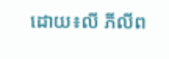ដោយ៖លី ភីលីព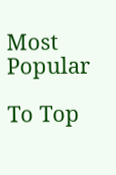Most Popular

To Top